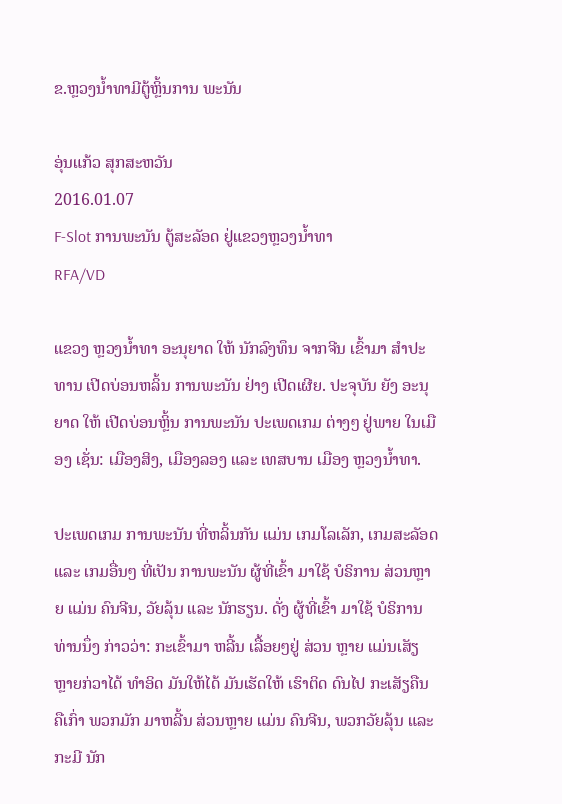ຂ.ຫຼວງນໍ້າທາມີຕູ້ຫຼິ້ນການ ພະນັນ

ອຸ່ນແກ້ວ ສຸກສະຫວັນ
2016.01.07
F-Slot ການພະນັນ ຕູ້ສະລັອດ ຢູ່ແຂວງຫຼວງນໍ້າທາ
RFA/VD

ແຂວງ ຫຼວງນ້ຳທາ ອະນຸຍາດ ໃຫ້ ນັກລົງທຶນ ຈາກຈີນ ເຂົ້າມາ ສຳປະທານ ເປີດບ່ອນຫລິ້ນ ການພະນັນ ຢ່າງ ເປີດເຜີຍ. ປະຈຸບັນ ຍັງ ອະນຸຍາດ ໃຫ້ ເປີດບ່ອນຫຼິ້ນ ການພະນັນ ປະເພດເກມ ຕ່າງໆ ຢູ່ພາຍ ໃນເມືອງ ເຊັ່ນ: ເມືອງສິງ, ເມືອງລອງ ແລະ ເທສບານ ເມືອງ ຫຼວງນໍ້າທາ.

ປະເພດເກມ ການພະນັນ ທີ່ຫລິ້ນກັນ ແມ່ນ ເກມໂລເລັກ, ເກມສະລັອດ ແລະ ເກມອື່ນໆ ທີ່ເປັນ ການພະນັນ ຜູ້ທີ່ເຂົ້າ ມາໃຊ້ ບໍຣິການ ສ່ວນຫຼາຍ ແມ່ນ ຄົນຈີນ, ວັຍລຸ້ນ ແລະ ນັກຮຽນ. ດັ່ງ ຜູ້ທີ່ເຂົ້າ ມາໃຊ້ ບໍຣິການ ທ່ານນຶ່ງ ກ່າວວ່າ: ກະເຂົ້າມາ ຫລີ້ນ ເລື້ອຍໆຢູ່ ສ່ວນ ຫຼາຍ ແມ່ນເສັຽ ຫຼາຍກ່ວາໄດ້ ທຳອິດ ມັນໃຫ້ໄດ້ ມັນເຮັດໃຫ້ ເຮົາຕິດ ດົນໄປ ກະເສັຽຄືນ ຄືເກົ່າ ພວກມັກ ມາຫລີ້ນ ສ່ວນຫຼາຍ ແມ່ນ ຄົນຈີນ, ພວກວັຍລຸ້ນ ແລະ ກະມີ ນັກ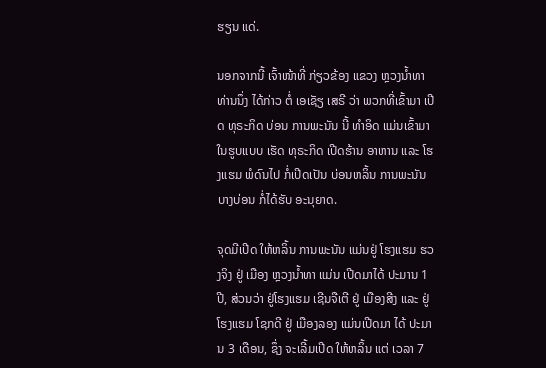ຮຽນ ແດ່.

ນອກຈາກນີ້ ເຈົ້າໜ້າທີ່ ກ່ຽວຂ້ອງ ແຂວງ ຫຼວງນໍ້າທາ ທ່ານນຶ່ງ ໄດ້ກ່າວ ຕໍ່ ເອເຊັຽ ເສຣີ ວ່າ ພວກທີ່ເຂົ້າມາ ເປີດ ທຸຣະກິດ ບ່ອນ ການພະນັນ ນີ້ ທຳອິດ ແມ່ນເຂົ້າມາ ໃນຮູບແບບ ເຮັດ ທຸຣະກິດ ເປີດຮ້ານ ອາຫານ ແລະ ໂຮງແຮມ ພໍດົນໄປ ກໍ່ເປີດເປັນ ບ່ອນຫລິ້ນ ການພະນັນ ບາງບ່ອນ ກໍ່ໄດ້ຮັບ ອະນຸຍາດ.

ຈຸດມີເປີດ ໃຫ້ຫລິ້ນ ການພະນັນ ແມ່ນຢູ່ ໂຮງແຮມ ຮວງຈິງ ຢູ່ ເມືອງ ຫຼວງນໍ້າທາ ແມ່ນ ເປີດມາໄດ້ ປະມານ 1 ປີ, ສ່ວນວ່າ ຢູ່ໂຮງແຮມ ເຊີນຈືເຕີ ຢູ່ ເມືອງສີງ ແລະ ຢູ່ ໂຮງແຮມ ໂຊກດີ ຢູ່ ເມືອງລອງ ແມ່ນເປີດມາ ໄດ້ ປະມານ 3 ເດືອນ, ຊຶ່ງ ຈະເລີ້ມເປີດ ໃຫ້ຫລິ້ນ ແຕ່ ເວລາ 7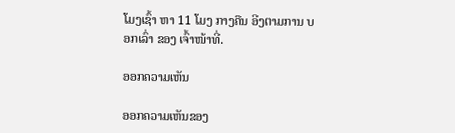ໂມງເຊົ້າ ຫາ 11 ໂມງ ກາງຄືນ ອີງຕາມການ ບອກເລົ່າ ຂອງ ເຈົ້າໜ້າທີ່.

ອອກຄວາມເຫັນ

ອອກຄວາມເຫັນຂອງ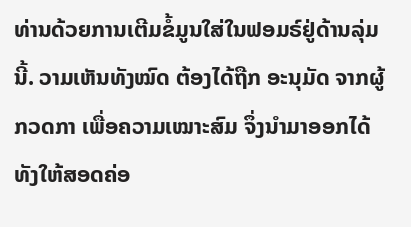ທ່ານດ້ວຍການເຕີມຂໍ້ມູນໃສ່ໃນຟອມຣ໌ຢູ່ດ້ານລຸ່ມນີ້. ວາມເຫັນທັງໝົດ ຕ້ອງໄດ້ຖືກ ອະນຸມັດ ຈາກຜູ້ ກວດກາ ເພື່ອຄວາມເໝາະສົມ ຈຶ່ງນໍາມາອອກໄດ້ ທັງໃຫ້ສອດຄ່ອ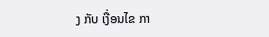ງ ກັບ ເງື່ອນໄຂ ກາ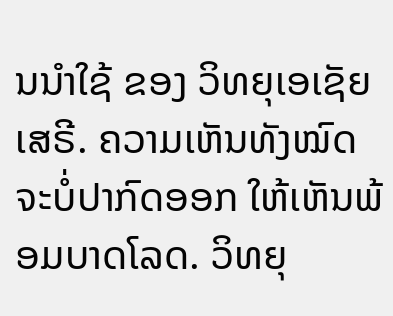ນນຳໃຊ້ ຂອງ ວິທຍຸເອເຊັຍເສຣີ. ຄວາມເຫັນທັງໝົດ ຈະບໍ່ປາກົດອອກ ໃຫ້ເຫັນພ້ອມບາດໂລດ. ວິທຍຸ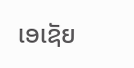ເອເຊັຍ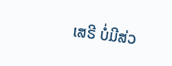ເສຣີ ບໍ່ມີສ່ວ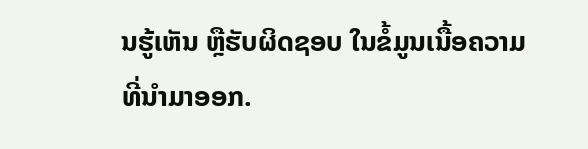ນຮູ້ເຫັນ ຫຼືຮັບຜິດຊອບ ໃນຂໍ້ມູນເນື້ອຄວາມ ທີ່ນໍາມາອອກ.